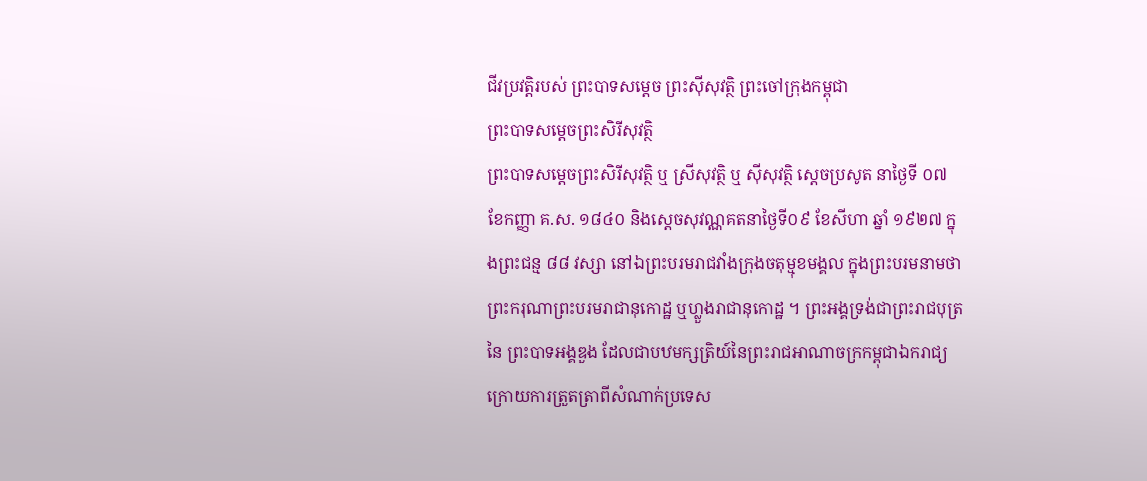ជីវប្រវត្តិរបស់ ព្រះបាទសម្តេច ព្រះស៊ីសុវត្ថិ ព្រះចៅក្រុងកម្ពុជា
ព្រះបាទសម្ដេចព្រះសិរីសុវត្ថិ
ព្រះបាទសម្ដេចព្រះសិរីសុវត្ថិ ឬ ស្រីសុវត្ថិ ឬ ស៊ីសុវត្ថិ ស្ដេចប្រសូត នាថ្ងៃទី ០៧ ខែកញ្ញា គ.ស. ១៨៤០ និងស្ដេចសុវណ្ណគតនាថ្ងៃទី០៩ ខែសីហា ឆ្នាំ ១៩២៧ ក្នុងព្រះជន្ម ៨៨ វស្សា នៅឯព្រះបរមរាជវាំងក្រុងចតុម្មុខមង្គល ក្នុងព្រះបរមនាមថា ព្រះករុណាព្រះបរមរាជានុកោដ្ឋ ឬហ្លួងរាជានុកោដ្ឋ ។ ព្រះអង្គទ្រង់ជាព្រះរាជបុត្រនៃ ព្រះបាទអង្គឌួង ដែលជាបឋមក្សត្រិយ៍នៃព្រះរាជអាណាចក្រកម្ពុជាឯករាជ្យ ក្រោយការត្រួតត្រាពីសំណាក់ប្រទេស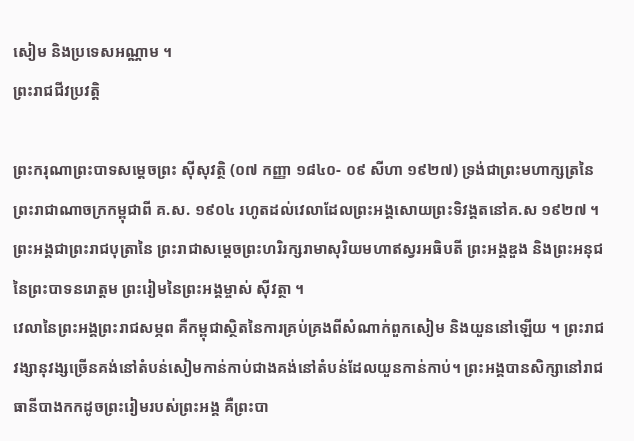សៀម និងប្រទេសអណ្ណាម ។
ព្រះរាជជីវប្រវត្តិ

ព្រះករុណាព្រះបាទសម្តេចព្រះ ស៊ីសុវត្ថិ (០៧ កញ្ញា ១៨៤០- ០៩ សីហា ១៩២៧) ទ្រង់ជាព្រះមហាក្សត្រនៃព្រះរាជាណាចក្រកម្ពុជាពី គ.ស. ១៩០៤ រហូតដល់វេលាដែលព្រះអង្គសោយព្រះទិវង្គតនៅគ.ស ១៩២៧ ។ ព្រះអង្គជាព្រះរាជបុត្រានៃ ព្រះរាជាសម្តេចព្រះហរិរក្សរាមាសុរិយមហាឥស្វរអធិបតី ព្រះអង្គឌួង និងព្រះអនុជនៃព្រះបាទនរោត្តម ព្រះរៀមនៃព្រះអង្គម្ចាស់ ស៊ីវត្ថា ។
វេលានៃព្រះអង្គព្រះរាជសម្ភព គឺកម្ពុជាស្ថិតនៃការគ្រប់គ្រងពីសំណាក់ពួកសៀម និងយួននៅឡើយ ។ ព្រះរាជវង្សានុវង្សច្រើនគង់នៅតំបន់សៀមកាន់កាប់ជាងគង់នៅតំបន់ដែលយួនកាន់កាប់។ ព្រះអង្គបានសិក្សានៅរាជធានីបាងកកដូចព្រះរៀមរបស់ព្រះអង្គ គឺព្រះបា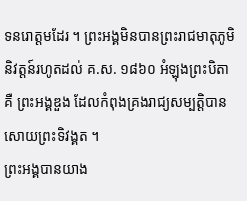ទនរោត្តមដែរ ។ ព្រះអង្គមិនបានព្រះរាជមាតុភូមិនិវត្តន៍រហូតដល់ គ.ស. ១៨៦០ អំឡុងព្រះបិតា គឺ ព្រះអង្គឌួង ដែលកំពុងគ្រងរាជ្យសម្បត្តិបានសោយព្រះទិវង្គត ។
ព្រះអង្គបានយាង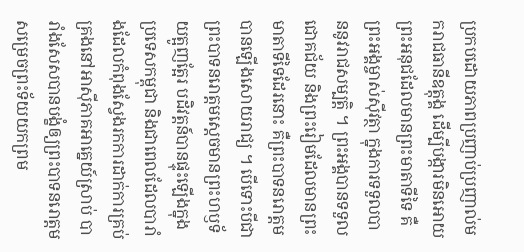ប្រកបដោយភាពប្រញាប់ប្រញាល់មករាជធានីឧត្តុង្គ ដើម្បីបង្ការមិនអោយព្រះអនុជដែលមានព្រះមាតាទីទៃ គឺព្រះអង្គម្ចាស់ស៊ីវត្ថា ក្នុងការទទួលបាននូវរាជសម្បត្តិ ។ ព្រះអង្គបានទទួលជោគជ័យ និងព្រះរៀមដែលមានព្រះមាតាទីទៃដែរនោះ គឺព្រះបាទនរោត្តម បានឡើងសោយរាជ្យ ។ បើទោះបីជាព្រះបាទនរោត្តមស្តេចមានព្រះហឫទ័យត្អូញត្អែរ បដិវត្តន៍បានផ្ទុះឡើងក្នុងប្រទេសកម្ពុជា និងជាពេលដែលបារាំងដែលកំពុងស្វែងរកការដាក់ការគ្រប់គ្រងនៅអាស៊ីភាគអាគ្នេយ៍ស្រាប់ បារាំងសែសបានបង្ខំឲ្យព្រះបាទនរោត្តម សម្រេចព្រះទ័យយកព្រម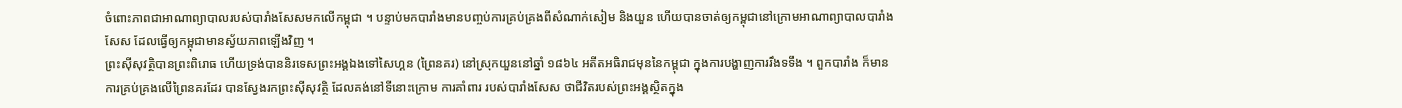ចំពោះភាពជាអាណាព្យាបាលរបស់បារាំងសែសមកលើកម្ពុជា ។ បន្ទាប់មកបារាំងមានបញ្ចប់ការគ្រប់គ្រងពីសំណាក់សៀម និងយួន ហើយបានចាត់ឲ្យកម្ពុជានៅក្រោមអាណាព្យាបាលបារាំងសែស ដែលធ្វើឲ្យកម្ពុជាមានស្វ័យភាពឡើងវិញ ។
ព្រះស៊ីសុវត្ថិបានព្រះពិរោធ ហើយទ្រង់បាននិរទេសព្រះអង្គឯងទៅសៃហ្គន (ព្រៃនគរ) នៅស្រុកយួននៅឆ្នាំ ១៨៦៤ អតីតអធិរាជមុននៃកម្ពុជា ក្នុងការបង្ហាញការរឹងទទឹង ។ ពួកបារាំង ក៏មានការគ្រប់គ្រងលើព្រៃនគរដែរ បានស្វែងរកព្រះស៊ីសុវត្ថិ ដែលគង់នៅទីនោះក្រោម ការគាំពារ របស់បារាំងសែស ថាជីវិតរបស់ព្រះអង្គស្ថិតក្នុង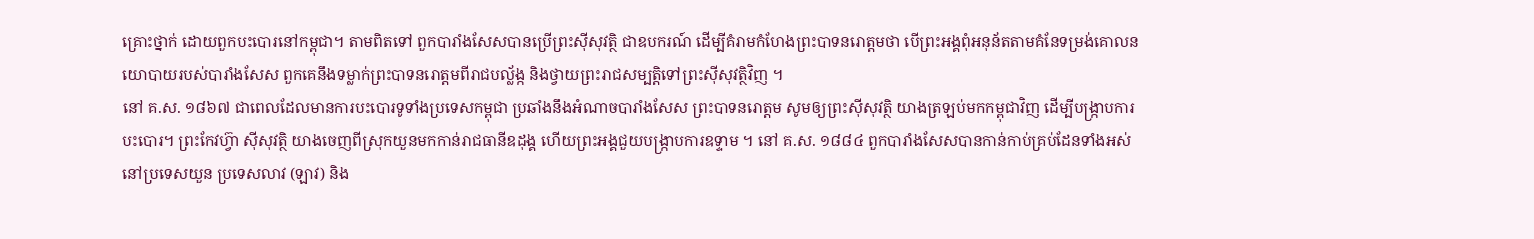គ្រោះថ្នាក់ ដោយពួកបះបោរនៅកម្ពុជា។ តាមពិតទៅ ពួកបារាំងសែសបានប្រើព្រះស៊ីសុវត្ថិ ជាឧបករណ៍ ដើម្បីគំរាមកំហែងព្រះបាទនរោត្តមថា បើព្រះអង្គពុំអនុន័តតាមគំនែទម្រង់គោលនយោបាយរបស់បារាំងសែស ពួកគេនឹងទម្លាក់ព្រះបាទនរោត្តមពីរាជបល្ល័ង្ក និងថ្វាយព្រះរាជសម្បត្តិទៅព្រះស៊ីសុវត្ថិវិញ ។
នៅ គ.ស. ១៨៦៧ ជាពេលដែលមានការបះបោរទូទាំងប្រទេសកម្ពុជា ប្រឆាំងនឹងអំណាចបារាំងសែស ព្រះបាទនរោត្តម សូមឲ្យព្រះស៊ីសុវត្ថិ យាងត្រឡប់មកកម្ពុជាវិញ ដើម្បីបង្ក្រាបការបះបោរ។ ព្រះកែវហ្វ៊ា ស៊ីសុវត្ថិ យាងចេញពីស្រុកយួនមកកាន់រាជធានីឧដុង្គ ហើយព្រះអង្គជួយបង្ក្រាបការឧទ្ទាម ។ នៅ គ.ស. ១៨៨៤ ពួកបារាំងសែសបានកាន់កាប់គ្រប់ដែនទាំងអស់នៅប្រទេសយួន ប្រទេសលាវ (ឡាវ) និង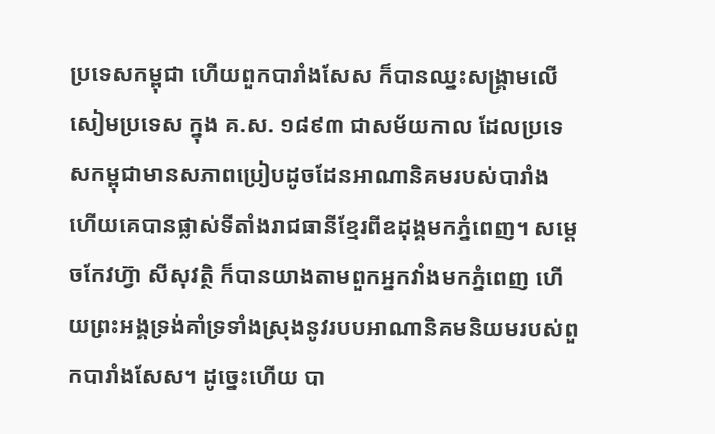ប្រទេសកម្ពុជា ហើយពួកបារាំងសែស ក៏បានឈ្នះសង្គ្រាមលើសៀមប្រទេស ក្នុង គ.ស. ១៨៩៣ ជាសម័យកាល ដែលប្រទេសកម្ពុជាមានសភាពប្រៀបដូចដែនអាណានិគមរបស់បារាំង ហើយគេបានផ្លាស់ទីតាំងរាជធានីខ្មែរពីឧដុង្គមកភ្នំពេញ។ សម្តេចកែវហ្វ៊ា សីសុវត្ថិ ក៏បានយាងតាមពួកអ្នកវាំងមកភ្នំពេញ ហើយព្រះអង្គទ្រង់គាំទ្រទាំងស្រុងនូវរបបអាណានិគមនិយមរបស់ពួកបារាំងសែស។ ដូច្នេះហើយ បា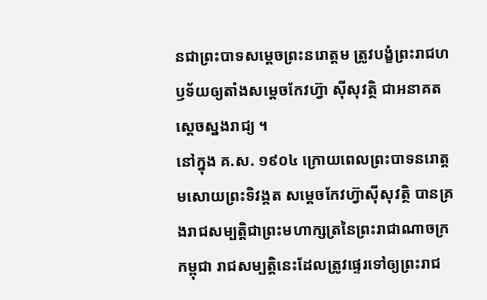នជាព្រះបាទសម្តេចព្រះនរោត្តម ត្រូវបង្ខំព្រះរាជហឫទ័យឲ្យតាំងសម្តេចកែវហ្វ៊ា ស៊ីសុវត្ថិ ជាអនាគតស្តេចស្នងរាជ្យ ។
នៅក្នុង គ.ស. ១៩០៤ ក្រោយពេលព្រះបាទនរោត្តមសោយព្រះទិវង្គត សម្តេចកែវហ្វ៊ាស៊ីសុវត្ថិ បានគ្រងរាជសម្បត្តិជាព្រះមហាក្សត្រនៃព្រះរាជាណាចក្រកម្ពុជា រាជសម្បត្តិនេះដែលត្រូវផ្ទេរទៅឲ្យព្រះរាជ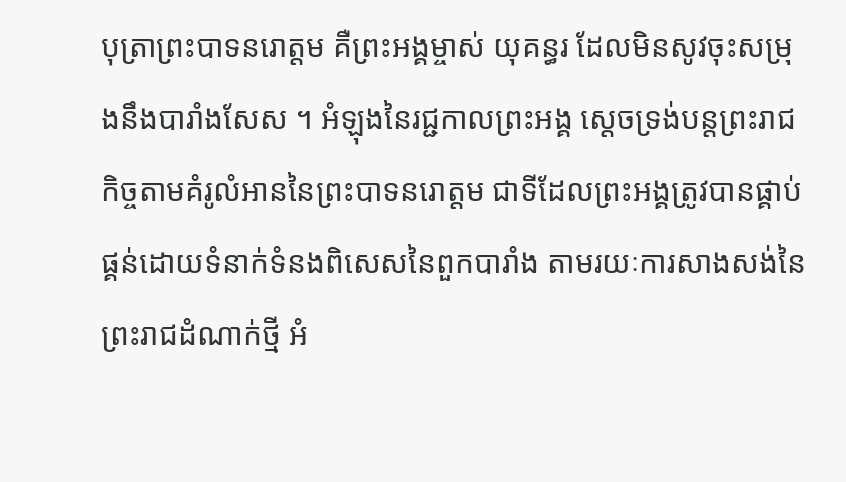បុត្រាព្រះបាទនរោត្តម គឺព្រះអង្គម្ចាស់ យុគន្ធរ ដែលមិនសូវចុះសម្រុងនឹងបារាំងសែស ។ អំឡុងនៃរជ្ជកាលព្រះអង្គ ស្តេចទ្រង់បន្តព្រះរាជកិច្ចតាមគំរូលំអាននៃព្រះបាទនរោត្តម ជាទីដែលព្រះអង្គត្រូវបានផ្គាប់ផ្គន់ដោយទំនាក់ទំនងពិសេសនៃពួកបារាំង តាមរយៈការសាងសង់នៃព្រះរាជដំណាក់ថ្មី អំ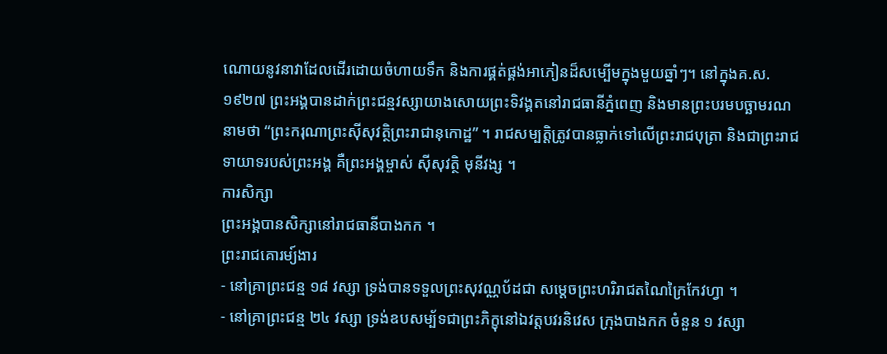ណោយនូវនាវាដែលដើរដោយចំហាយទឹក និងការផ្គត់ផ្គង់អាភៀនដ៏សម្បើមក្នុងមួយឆ្នាំៗ។ នៅក្នុងគ.ស. ១៩២៧ ព្រះអង្គបានដាក់ព្រះជន្មវស្សាយាងសោយព្រះទិវង្គតនៅរាជធានីភ្នំពេញ និងមានព្រះបរមបច្ឆាមរណនាមថា “ព្រះករុណាព្រះស៊ីសុវត្ថិព្រះរាជានុកោដ្ឋ” ។ រាជសម្បត្តិត្រូវបានធ្លាក់ទៅលើព្រះរាជបុត្រា និងជាព្រះរាជទាយាទរបស់ព្រះអង្គ គឺព្រះអង្គម្ចាស់ ស៊ីសុវត្ថិ មុនីវង្ស ។
ការសិក្សា
ព្រះអង្គបានសិក្សានៅរាជធានីបាងកក ។
ព្រះរាជគោរម្យ៍ងារ
- នៅគ្រាព្រះជន្ម ១៨ វស្សា ទ្រង់បានទទួលព្រះសុវណ្ណប័ដជា សម្ដេចព្រះហរិរាជតណៃក្រៃកែវហ្វា ។
- នៅគ្រាព្រះជន្ម ២៤ វស្សា ទ្រង់ឧបសម្ប័ទជាព្រះភិក្ខុនៅឯវត្តបវរនិវេស ក្រុងបាងកក ចំនួន ១ វស្សា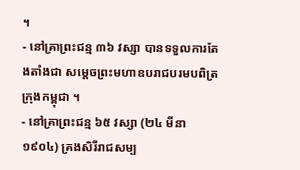។
- នៅគ្រាព្រះជន្ម ៣៦ វស្សា បានទទួលការតែងតាំងជា សម្ដេចព្រះមហាឧបរាជបរមបពិត្រ ក្រុងកម្ពុជា ។
- នៅគ្រាព្រះជន្ម ៦៥ វស្សា (២៤ មីនា ១៩០៤) គ្រងសិរីរាជសម្ប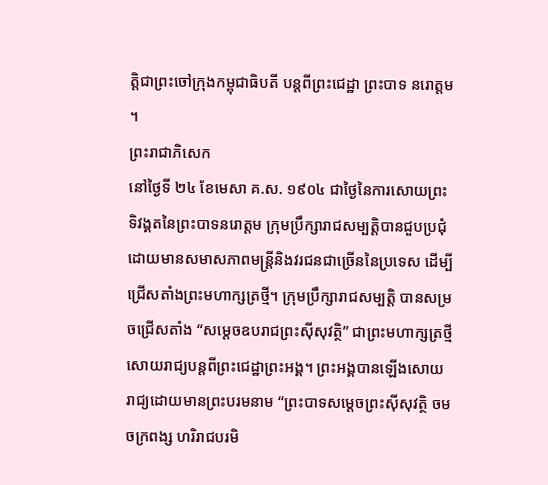ត្តិជាព្រះចៅក្រុងកម្ពុជាធិបតី បន្តពីព្រះជេដ្ឋា ព្រះបាទ នរោត្ដម ។
ព្រះរាជាភិសេក
នៅថ្ងៃទី ២៤ ខែមេសា គ.ស. ១៩០៤ ជាថ្ងៃនៃការសោយព្រះទិវង្គតនៃព្រះបាទនរោត្តម ក្រុមប្រឹក្សារាជសម្បត្តិបានជួបប្រជុំ ដោយមានសមាសភាពមន្រ្តីនិងវរជនជាច្រើននៃប្រទេស ដើម្បីជ្រើសតាំងព្រះមហាក្សត្រថ្មី។ ក្រុមប្រឹក្សារាជសម្បត្តិ បានសម្រចជ្រើសតាំង “សម្តេចឧបរាជព្រះស៊ីសុវត្ថិ” ជាព្រះមហាក្សត្រថ្មី សោយរាជ្យបន្តពីព្រះជេដ្ឋាព្រះអង្គ។ ព្រះអង្គបានឡើងសោយរាជ្យដោយមានព្រះបរមនាម “ព្រះបាទសម្តេចព្រះស៊ីសុវត្ថិ ចមចក្រពង្ស ហរិរាជបរមិ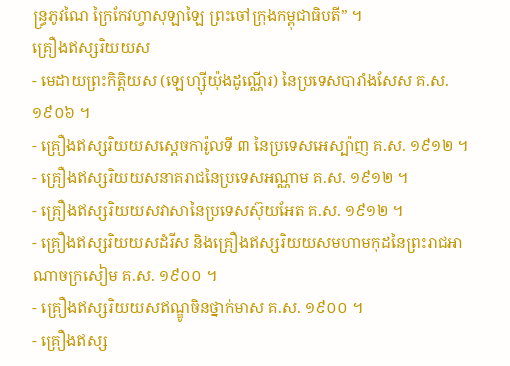ន្ធ្រភូវណៃ ក្រៃកែវហ្វាសុឡាឡៃ ព្រះចៅក្រុងកម្ពុជាធិបតី” ។
គ្រឿងឥស្សរិយយស
- មេដាយព្រះកិត្តិយស (ឡេហ្ស៊ីយ៉ុងដូណ្ណើរ) នៃប្រទេសបារាំងសែស គ.ស. ១៩០៦ ។
- គ្រឿងឥស្សរិយយសស្ដេចការ៉ូលទី ៣ នៃប្រទេសអេស្ប៉ាញ គ.ស. ១៩១២ ។
- គ្រឿងឥស្សរិយយសនាគរាជនៃប្រទេសអណ្ណាម គ.ស. ១៩១២ ។
- គ្រឿងឥស្សរិយយសវាសានៃប្រទេសស៊ុយអែត គ.ស. ១៩១២ ។
- គ្រឿងឥស្សរិយយសដំរីស និងគ្រឿងឥស្សរិយយសមហាមកុដនៃព្រះរាជអាណាចក្រសៀម គ.ស. ១៩០០ ។
- គ្រឿងឥស្សរិយយសឥណ្ឌូចិនថ្នាក់មាស គ.ស. ១៩០០ ។
- គ្រឿងឥស្ស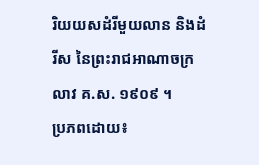រិយយសដំរីមួយលាន និងដំរីស នៃព្រះរាជអាណាចក្រលាវ គ.ស. ១៩០៩ ។
ប្រភពដោយ៖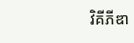វិគីភីឌា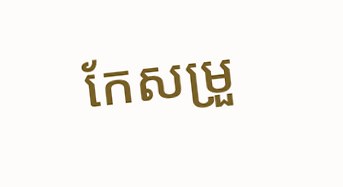កែសម្រួ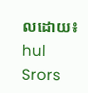លដោយ៖ hul Srors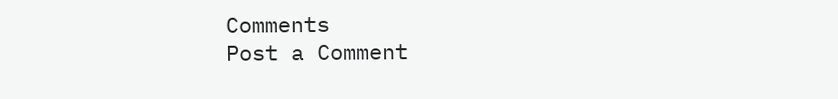Comments
Post a Comment